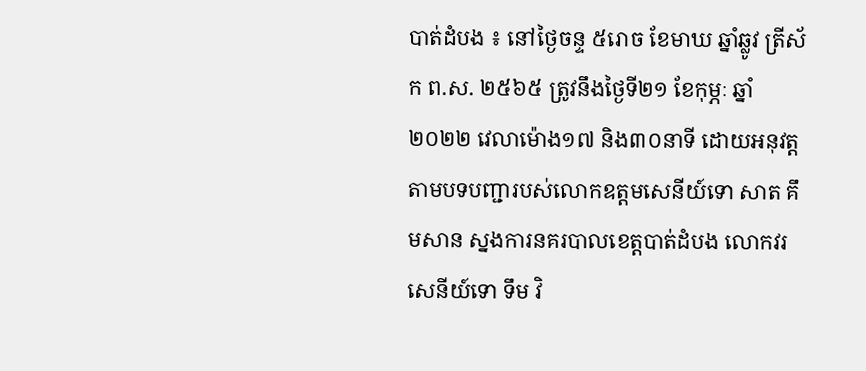បាត់ដំបង ៖ នៅថ្ងៃចន្ទ ៥រោច ខែមាឃ ឆ្នាំឆ្លូវ ត្រីស័ក ព.ស. ២៥៦៥ ត្រូវនឹងថ្ងៃទី២១ ខែកុម្ភៈ ឆ្នាំ២០២២ វេលាម៉ោង១៧ និង៣០នាទី ដោយអនុវត្តតាមបទបញ្ជារបស់លោកឧត្តមសេនីយ៍ទោ សាត គឹមសាន ស្នងការនគរបាលខេត្តបាត់ដំបង លោកវរសេនីយ៍ទោ ទឹម វិ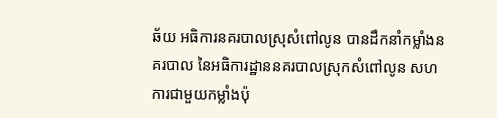ឆ័យ អធិការនគរបាលស្រុសំពៅលូន បានដឹកនាំកម្លាំងនគរបាល នៃអធិការដ្ឋាននគរបាលស្រុកសំពៅលូន សហការជាមួយកម្លាំងប៉ុ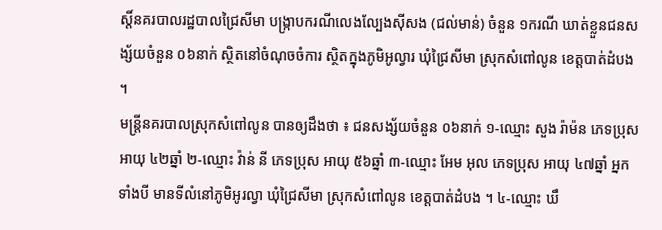ស្តិ៍នគរបាលរដ្ឋបាលជ្រៃសីមា បង្ក្រាបករណីលេងល្បែងស៊ីសង (ជល់មាន់) ចំនួន ១ករណី ឃាត់ខ្លួនជនសង្ស័យចំនួន ០៦នាក់ ស្ថិតនៅចំណុចចំការ ស្ថិតក្នុងភូមិអូល្វារ ឃុំជ្រៃសីមា ស្រុកសំពៅលូន ខេត្តបាត់ដំបង ។
មន្ត្រីនគរបាលស្រុកសំពៅលូន បានឲ្យដឹងថា ៖ ជនសង្ស័យចំនួន ០៦នាក់ ១-ឈ្មោះ សួង រ៉ាម៉ន ភេទប្រុស អាយុ ៤២ឆ្នាំ ២-ឈ្មោះ វ៉ាន់ នី ភេទប្រុស អាយុ ៥៦ឆ្នាំ ៣-ឈ្មោះ អែម អុល ភេទប្រុស អាយុ ៤៧ឆ្នាំ អ្នកទាំងបី មានទីលំនៅភូមិអូរល្វា ឃុំជ្រៃសីមា ស្រុកសំពៅលូន ខេត្តបាត់ដំបង ។ ៤-ឈ្មោះ ឃឹ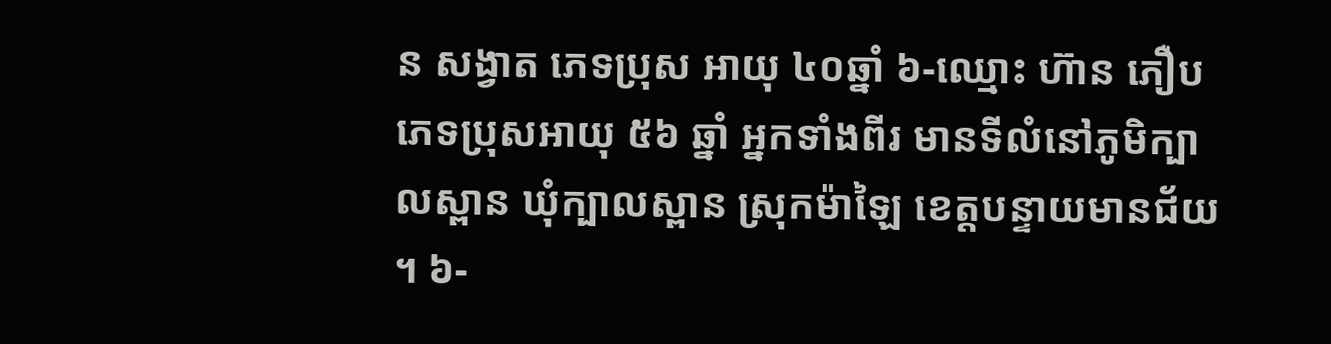ន សង្វាត ភេទប្រុស អាយុ ៤០ឆ្នាំ ៦-ឈ្មោះ ហ៊ាន ភឿប ភេទប្រុសអាយុ ៥៦ ឆ្នាំ អ្នកទាំងពីរ មានទីលំនៅភូមិក្បាលស្ពាន ឃុំក្បាលស្ពាន ស្រុកម៉ាឡៃ ខេត្តបន្ទាយមានជ័យ ។ ៦-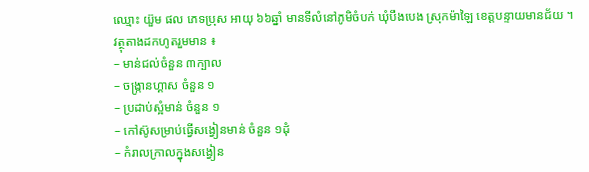ឈ្មោះ យ៊ួម ផល ភេទប្រុស អាយុ ៦៦ឆ្នាំ មានទីលំនៅភូមិចំបក់ ឃុំបឹងបេង ស្រុកម៉ាឡៃ ខេត្តបន្ទាយមានជ័យ ។
វត្ថុតាងដកហូតរួមមាន ៖
– មាន់ជល់ចំនួន ៣ក្បាល
– ចង្ក្រានហ្គាស ចំនួន ១
– ប្រដាប់ស្អំមាន់ ចំនួន ១
– កៅស៊ូសម្រាប់ធ្វើសង្វៀនមាន់ ចំនួន ១ដុំ
– កំរាលក្រាលក្នុងសង្វៀន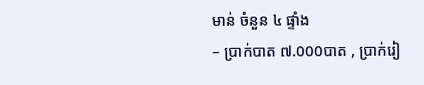មាន់ ចំនួន ៤ ផ្ទាំង
– ប្រាក់បាត ៧.000បាត , ប្រាក់រៀ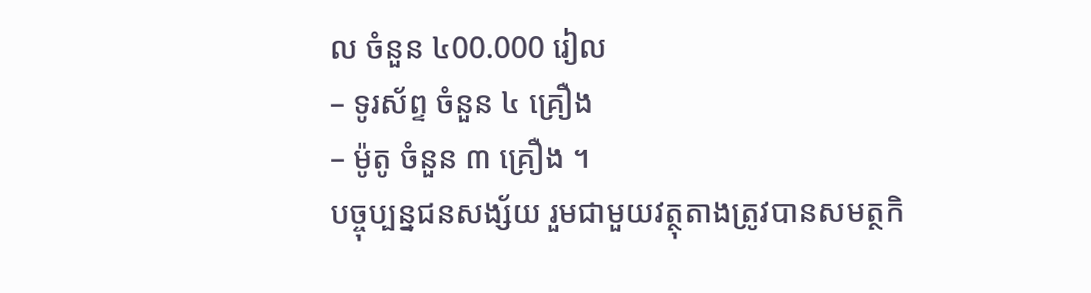ល ចំនួន ៤00.000 រៀល
– ទូរស័ព្ទ ចំនួន ៤ គ្រឿង
– ម៉ូតូ ចំនួន ៣ គ្រឿង ។
បច្ចុប្បន្នជនសង្ស័យ រួមជាមួយវត្ថុតាងត្រូវបានសមត្ថកិ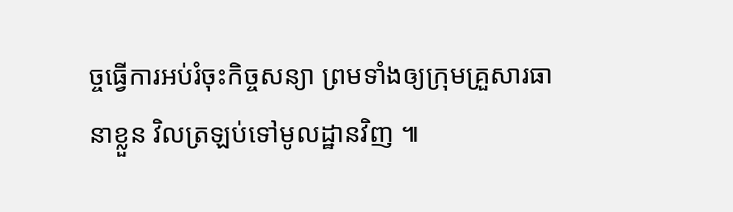ច្ចធ្វើការអប់រំចុះកិច្ចសន្យា ព្រមទាំងឲ្យក្រុមគ្រួសារធានាខ្លួន វិលត្រឡប់ទៅមូលដ្ឋានវិញ ៕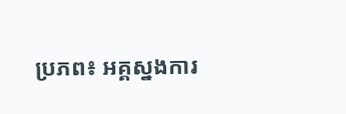ប្រភព៖ អគ្គស្នងការ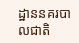ដ្ឋាននគរបាលជាតិ